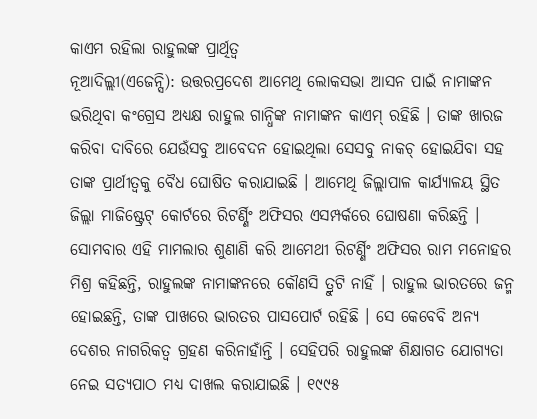କାଏମ ରହିଲା ରାହୁଲଙ୍କ ପ୍ରାର୍ଥିତ୍ୱ
ନୂଆଦିଲ୍ଲୀ(ଏଜେନ୍ସି): ଉତ୍ତରପ୍ରଦେଶ ଆମେଥି ଲୋକସଭା ଆସନ ପାଇଁ ନାମାଙ୍କନ ଭରିଥିବା କଂଗ୍ରେସ ଅଧ୍ୟକ୍ଷ ରାହୁଲ ଗାନ୍ଧିଙ୍କ ନାମାଙ୍କନ କାଏମ୍ ରହିଛି । ତାଙ୍କ ଖାରଜ କରିବା ଦାବିରେ ଯେଉଁସବୁ ଆବେଦନ ହୋଇଥିଲା ସେସବୁ ନାକଚ୍ ହୋଇଯିବା ସହ ତାଙ୍କ ପ୍ରାର୍ଥୀତ୍ୱକୁ ବୈଧ ଘୋଷିତ କରାଯାଇଛି । ଆମେଥି ଜିଲ୍ଲାପାଳ କାର୍ଯ୍ୟାଳୟ ସ୍ଥିତ ଜିଲ୍ଲା ମାଜିଷ୍ଟ୍ରେଟ୍ କୋର୍ଟରେ ରିଟର୍ଣ୍ଣିଂ ଅଫିସର ଏସମ୍ପର୍କରେ ଘୋଷଣା କରିଛନ୍ତି । ସୋମବାର ଏହି ମାମଲାର ଶୁଣାଣି କରି ଆମେଥୀ ରିଟର୍ଣ୍ଣିଂ ଅଫିସର ରାମ ମନୋହର ମିଶ୍ର କହିଛନ୍ତି, ରାହୁଲଙ୍କ ନାମାଙ୍କନରେ କୌଣସି ତ୍ରୁଟି ନାହିଁ । ରାହୁଲ ଭାରତରେ ଜନ୍ମ ହୋଇଛନ୍ତି, ତାଙ୍କ ପାଖରେ ଭାରତର ପାସପୋର୍ଟ ରହିଛି । ସେ କେବେବି ଅନ୍ୟ ଦେଶର ନାଗରିକତ୍ୱ ଗ୍ରହଣ କରିନାହାଁନ୍ତି । ସେହିପରି ରାହୁଲଙ୍କ ଶିକ୍ଷାଗତ ଯୋଗ୍ୟତା ନେଇ ସତ୍ୟପାଠ ମଧ୍ୟ ଦାଖଲ କରାଯାଇଛି । ୧୯୯୫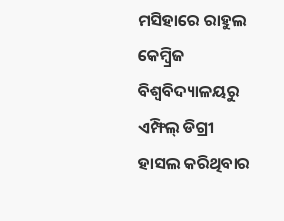ମସିହାରେ ରାହୁଲ କେମ୍ବ୍ରିଜ ବିଶ୍ୱବିଦ୍ୟାଳୟରୁ ଏମ୍ଫିଲ୍ ଡିଗ୍ରୀ ହାସଲ କରିଥିବାର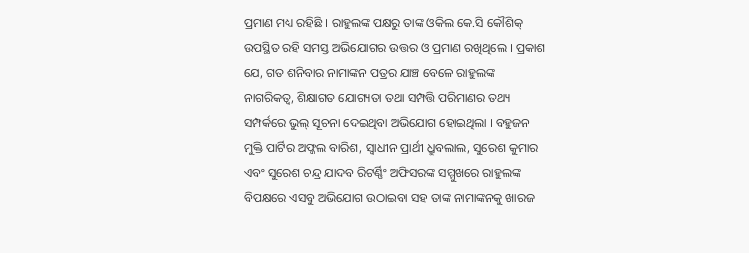ପ୍ରମାଣ ମଧ୍ୟ ରହିଛି । ରାହୁଲଙ୍କ ପକ୍ଷରୁ ତାଙ୍କ ଓକିଲ କେ.ସି କୌଶିକ୍ ଉପସ୍ଥିତ ରହି ସମସ୍ତ ଅଭିଯୋଗର ଉତ୍ତର ଓ ପ୍ରମାଣ ରଖିଥିଲେ । ପ୍ରକାଶ ଯେ, ଗତ ଶନିବାର ନାମାଙ୍କନ ପତ୍ରର ଯାଞ୍ଚ ବେଳେ ରାହୁଲଙ୍କ ନାଗରିକତ୍ୱ, ଶିକ୍ଷାଗତ ଯୋଗ୍ୟତା ତଥା ସମ୍ପତ୍ତି ପରିମାଣର ତଥ୍ୟ ସମ୍ପର୍କରେ ଭୁଲ୍ ସୂଚନା ଦେଇଥିବା ଅଭିଯୋଗ ହୋଇଥିଲା । ବହୁଜନ ମୁକ୍ତି ପାର୍ଟିର ଅଫ୍ଜଲ ବାରିଶ, ସ୍ୱାଧୀନ ପ୍ରାର୍ଥୀ ଧ୍ରୁବଲାଲ, ସୁରେଶ କୁମାର ଏବଂ ସୁରେଶ ଚନ୍ଦ୍ର ଯାଦବ ରିଟର୍ଣ୍ଣିଂ ଅଫିସରଙ୍କ ସମ୍ମୁଖରେ ରାହୁଲଙ୍କ ବିପକ୍ଷରେ ଏସବୁ ଅଭିଯୋଗ ଉଠାଇବା ସହ ତାଙ୍କ ନାମାଙ୍କନକୁ ଖାରଜ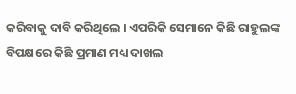କରିବାକୁ ଦାବି କରିଥିଲେ । ଏପରିକି ସେମାନେ କିଛି ରାହୁଲଙ୍କ ବିପକ୍ଷରେ କିଛି ପ୍ରମାଣ ମଧ୍ୟ ଦାଖଲ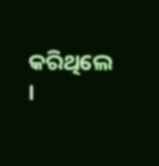କରିଥିଲେ ।